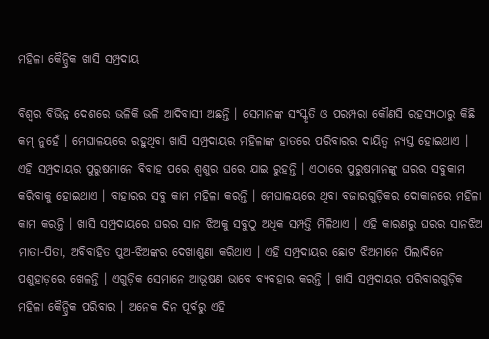ମହିଳା କୈନ୍ଦ୍ରିକ ଖାସି ସମ୍ପ୍ରଦାୟ

ବିଶ୍ୱର ବିଭିନ୍ନ ଦେଶରେ ଭଳିକି ଭଳି ଆଦିବାସୀ ଅଛନ୍ତି । ସେମାନଙ୍କ ସଂସ୍କୃତି ଓ ପରମ୍ପରା କୌଣସି ରହସ୍ୟଠାରୁ କିଛି କମ୍ ନୁହେଁ । ମେଘାଳୟରେ ରହୁଥିବା ଖାସି ସମ୍ପ୍ରଦାୟର ମହିଳାଙ୍କ ହାତରେ ପରିବାରର ଦାୟିତ୍ୱ ନ୍ୟସ୍ତ ହୋଇଥାଏ । ଏହି ସମ୍ପ୍ରଦାୟର ପୁରୁଷମାନେ ବିବାହ ପରେ ଶ୍ୱଶୁର ଘରେ ଯାଇ ରୁହନ୍ତି । ଏଠାରେ ପୁରୁଷମାନଙ୍କୁ ଘରର ସବୁକାମ କରିବାକୁ ହୋଇଥାଏ । ବାହାରର ସବୁ କାମ ମହିଳା କରନ୍ତି । ମେଘାଳୟରେ ଥିବା ବଜାରଗୁଡ଼ିକର ଦୋକାନରେ ମହିଳା କାମ କରନ୍ତି । ଖାସି ସମ୍ପ୍ରଦାୟରେ ଘରର ସାନ ଝିଅକୁ ସବୁଠୁ ଅଧିକ ସମ୍ପତ୍ତି ମିଳିଥାଏ । ଏହି କାରଣରୁ ଘରର ସାନଝିଅ ମାତା-ପିତା, ଅବିବାହିତ ପୁଅ-ଝିଅଙ୍କର ଦେଖାଶୁଣା କରିଥାଏ । ଏହି ସମ୍ପ୍ରଦାୟର ଛୋଟ ଝିଅମାନେ ପିଲାଦିନେ ପଶୁହାଡ଼ରେ ଖେଳନ୍ତି । ଏଗୁଡ଼ିକ ସେମାନେ ଆଭୂଷଣ ଭାବେ ବ୍ୟବହାର କରନ୍ତି । ଖାସି ସମ୍ପ୍ରଦାୟର ପରିବାରଗୁଡ଼ିକ ମହିଳା କୈନ୍ଦ୍ରିକ ପରିବାର । ଅନେକ ଦିନ ପୂର୍ବରୁ ଏହି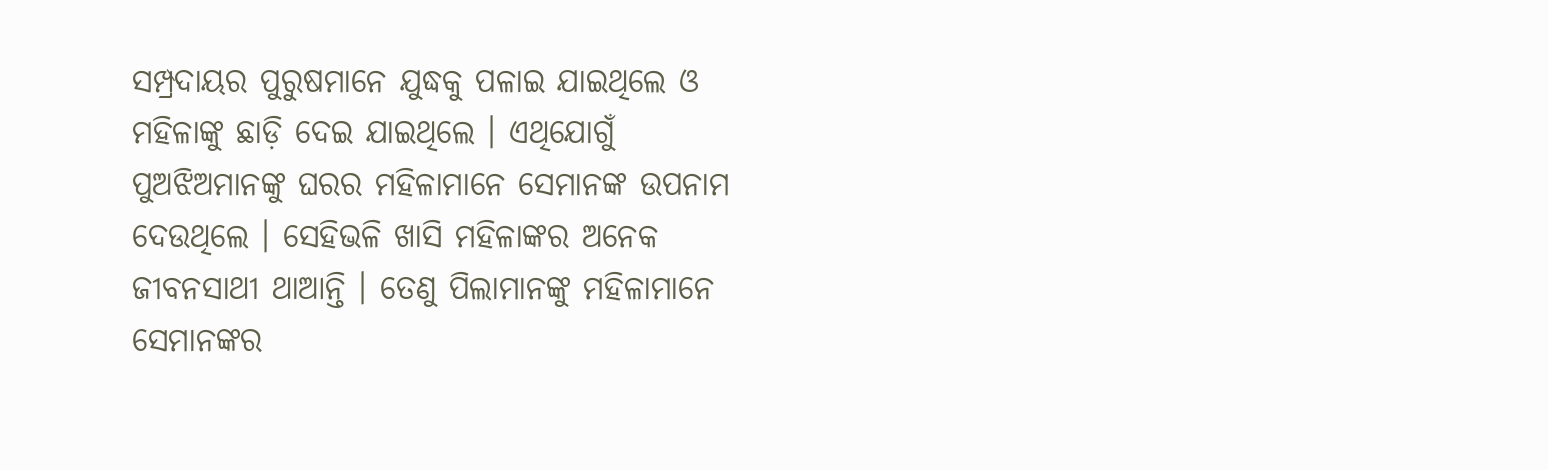ସମ୍ପ୍ରଦାୟର ପୁରୁଷମାନେ ଯୁଦ୍ଧକୁ ପଳାଇ ଯାଇଥିଲେ ଓ ମହିଳାଙ୍କୁ ଛାଡ଼ି ଦେଇ ଯାଇଥିଲେ । ଏଥିଯୋଗୁଁ ପୁଅଝିଅମାନଙ୍କୁ ଘରର ମହିଳାମାନେ ସେମାନଙ୍କ ଉପନାମ ଦେଉଥିଲେ । ସେହିଭଳି ଖାସି ମହିଳାଙ୍କର ଅନେକ ଜୀବନସାଥୀ ଥାଆନ୍ତି । ତେଣୁ ପିଲାମାନଙ୍କୁ ମହିଳାମାନେ ସେମାନଙ୍କର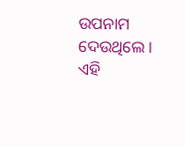ଉପନାମ ଦେଉଥିଲେ । ଏହି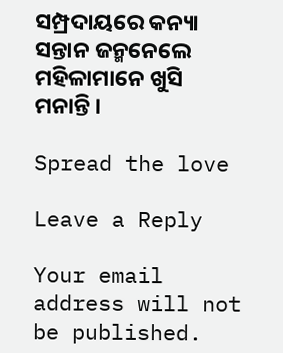ସମ୍ପ୍ରଦାୟରେ କନ୍ୟା ସନ୍ତାନ ଜନ୍ମନେଲେ ମହିଳାମାନେ ଖୁସି ମନାନ୍ତି ।

Spread the love

Leave a Reply

Your email address will not be published.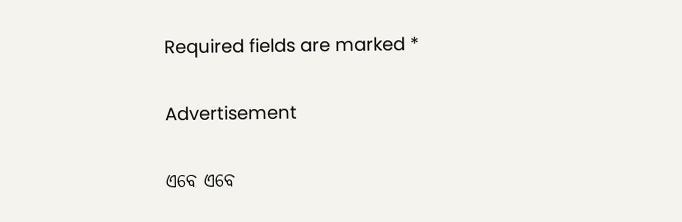Required fields are marked *

Advertisement

ଏବେ ଏବେ